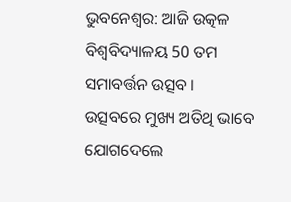ଭୁବନେଶ୍ୱର: ଆଜି ଉତ୍କଳ ବିଶ୍ୱବିଦ୍ୟାଳୟ 50 ତମ ସମାବର୍ତ୍ତନ ଉତ୍ସବ । ଉତ୍ସବରେ ମୁଖ୍ୟ ଅତିଥି ଭାବେ ଯୋଗଦେଲେ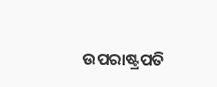ଉପରାଷ୍ଟ୍ରପତି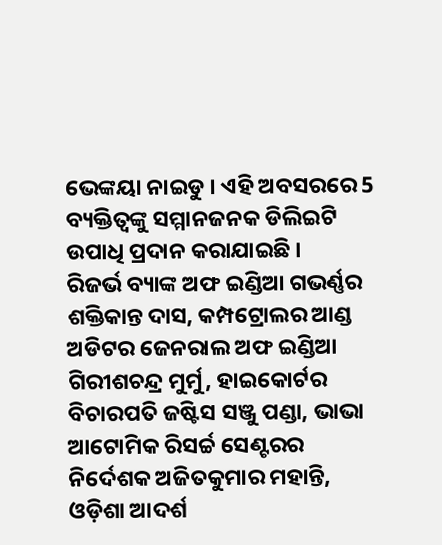ଭେଙ୍କୟା ନାଇଡୁ । ଏହି ଅବସରରେ 5 ବ୍ୟକ୍ତିତ୍ବଙ୍କୁ ସମ୍ମାନଜନକ ଡିଲିଇଟି ଉପାଧି ପ୍ରଦାନ କରାଯାଇଛି ।
ରିଜର୍ଭ ବ୍ୟାଙ୍କ ଅଫ ଇଣ୍ଡିଆ ଗଭର୍ଣ୍ଣର ଶକ୍ତିକାନ୍ତ ଦାସ, କମ୍ପଟ୍ରୋଲର ଆଣ୍ଡ ଅଡିଟର ଜେନରାଲ ଅଫ ଇଣ୍ଡିଆ ଗିରୀଶଚନ୍ଦ୍ର ମୁର୍ମୁ, ହାଇକୋର୍ଟର ବିଚାରପତି ଜଷ୍ଟିସ ସଞ୍ଜୁ ପଣ୍ଡା, ଭାଭା ଆଟୋମିକ ରିସର୍ଚ୍ଚ ସେଣ୍ଟରର ନିର୍ଦେଶକ ଅଜିତକୁମାର ମହାନ୍ତି, ଓଡ଼ିଶା ଆଦର୍ଶ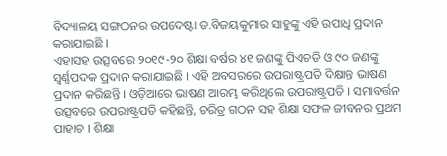ବିଦ୍ୟାଳୟ ସଙ୍ଗଠନର ଉପଦେଷ୍ଟା ଡ.ବିଜୟକୁମାର ସାହୁଙ୍କୁ ଏହି ଉପାଧି ପ୍ରଦାନ କରାଯାଇଛି ।
ଏହାସହ ଉତ୍ସବରେ ୨୦୧୯-୨୦ ଶିକ୍ଷା ବର୍ଷର ୪୧ ଜଣଙ୍କୁ ପିଏଚଡି ଓ ୯୦ ଜଣଙ୍କୁ ସ୍ୱର୍ଣ୍ଣପଦକ ପ୍ରଦାନ କରାଯାଇଛି । ଏହି ଅବସରରେ ଉପରାଷ୍ଟ୍ରପତି ଦିକ୍ଷାନ୍ତ ଭାଷଣ ପ୍ରଦାନ କରିଛନ୍ତି । ଓଡ଼ିଆରେ ଭାଷଣ ଆରମ୍ଭ କରିଥିଲେ ଉପରାଷ୍ଟ୍ରପତି । ସମାବର୍ତ୍ତନ ଉତ୍ସବରେ ଉପରାଷ୍ଟ୍ରପତି କହିଛନ୍ତି, ଚରିତ୍ର ଗଠନ ସହ ଶିକ୍ଷା ସଫଳ ଜୀବନର ପ୍ରଥମ ପାହାଚ । ଶିକ୍ଷା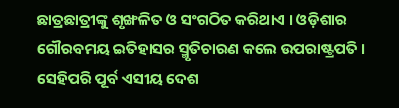ଛାତ୍ରଛାତ୍ରୀଙ୍କୁ ଶୃଙ୍ଖଳିତ ଓ ସଂଗଠିତ କରିଥାଏ । ଓଡ଼ିଶାର ଗୌରବମୟ ଇତିହାସର ସ୍ମୃତିଚାରଣ କଲେ ଉପରାଷ୍ଟ୍ରପତି । ସେହିପରି ପୂର୍ବ ଏସୀୟ ଦେଶ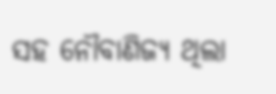ସହ ନୌବାଣିଜ୍ୟ ଥିଲା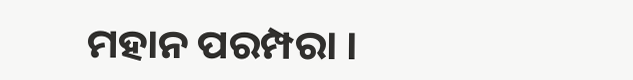ମହାନ ପରମ୍ପରା ।